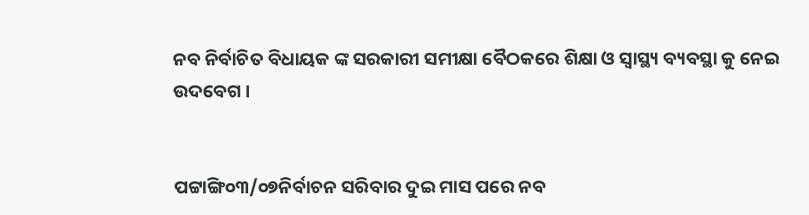ନବ ନିର୍ବାଚିତ ବିଧାୟକ ଙ୍କ ସରକାରୀ ସମୀକ୍ଷା ବୈଠକରେ ଶିକ୍ଷା ଓ ସ୍ୱାସ୍ଥ୍ୟ ବ୍ୟବସ୍ଥା କୁ ନେଇ ଉଦବେଗ ।


ପଟ୍ଟାଙ୍ଗି୦୩/୦୭ନିର୍ବାଚନ ସରିବାର ଦୁଇ ମାସ ପରେ ନବ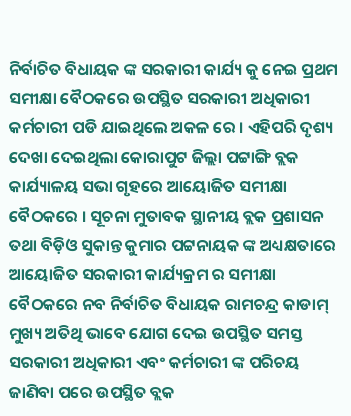ନିର୍ବାଚିତ ବିଧାୟକ ଙ୍କ ସରକାରୀ କାର୍ଯ୍ୟ କୁ ନେଇ ପ୍ରଥମ ସମୀକ୍ଷା ବୈଠକରେ ଉପସ୍ଥିତ ସରକାରୀ ଅଧିକାରୀ କର୍ମଚାରୀ ପଡି ଯାଇଥିଲେ ଅକଳ ରେ । ଏହିପରି ଦୃଶ୍ୟ ଦେଖା ଦେଇଥିଲା କୋରାପୁଟ ଜିଲ୍ଲା ପଟ୍ଟାଙ୍ଗି ବ୍ଲକ କାର୍ଯ୍ୟାଳୟ ସଭା ଗୃହରେ ଆୟୋଜିତ ସମୀକ୍ଷା ବୈଠକରେ । ସୂଚନା ମୁତାବକ ସ୍ଥାନୀୟ ବ୍ଲକ ପ୍ରଶାସନ ତଥା ବିଡ଼ିଓ ସୁକାନ୍ତ କୁମାର ପଟ୍ଟନାୟକ ଙ୍କ ଅଧ୍ୟକ୍ଷତାରେ ଆୟୋଜିତ ସରକାରୀ କାର୍ଯ୍ୟକ୍ରମ ର ସମୀକ୍ଷା ବୈଠକରେ ନବ ନିର୍ବାଚିତ ବିଧାୟକ ରାମଚନ୍ଦ୍ର କାଡାମ୍ ମୁଖ୍ୟ ଅତିଥି ଭାବେ ଯୋଗ ଦେଇ ଉପସ୍ଥିତ ସମସ୍ତ ସରକାରୀ ଅଧିକାରୀ ଏବଂ କର୍ମଚାରୀ ଙ୍କ ପରିଚୟ ଜାଣିବା ପରେ ଉପସ୍ଥିତ ବ୍ଲକ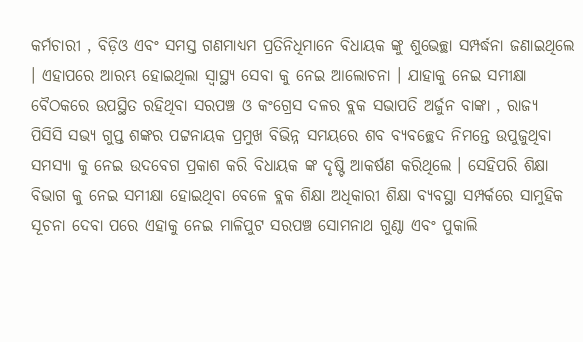କର୍ମଚାରୀ , ବିଡ଼ିଓ ଏବଂ ସମସ୍ତ ଗଣମାଧ୍ୟମ ପ୍ରତିନିଧିମାନେ ବିଧାୟକ ଙ୍କୁ ଶୁଭେଚ୍ଛା ସମ୍ପର୍ଦ୍ଧନା ଜଣାଇଥିଲେ । ଏହାପରେ ଆରମ୍ଭ ହୋଇଥିଲା ସ୍ୱାସ୍ଥ୍ୟ ସେବା କୁ ନେଇ ଆଲୋଚନା । ଯାହାକୁ ନେଇ ସମୀକ୍ଷା ବୈଠକରେ ଉପସ୍ଥିତ ରହିଥିବା ସରପଞ୍ଚ ଓ କଂଗ୍ରେସ ଦଳର ବ୍ଲକ ସଭାପତି ଅର୍ଜୁନ ବାଙ୍କା , ରାଜ୍ୟ ପିସିସି ସଭ୍ୟ ଗୁପ୍ତ ଶଙ୍କର ପଟ୍ଟନାୟକ ପ୍ରମୁଖ ବିଭିନ୍ନ ସମୟରେ ଶବ ବ୍ୟବଚ୍ଛେଦ ନିମନ୍ତେ ଉପୁଜୁଥିବା ସମସ୍ୟା କୁ ନେଇ ଉଦବେଗ ପ୍ରକାଶ କରି ବିଧାୟକ ଙ୍କ ଦୃଷ୍ଟି ଆକର୍ଷଣ କରିଥିଲେ । ସେହିପରି ଶିକ୍ଷା ବିଭାଗ କୁ ନେଇ ସମୀକ୍ଷା ହୋଇଥିବା ବେଳେ ବ୍ଲକ ଶିକ୍ଷା ଅଧିକାରୀ ଶିକ୍ଷା ବ୍ୟବସ୍ଥା ସମ୍ପର୍କରେ ସାମୁହିକ ସୂଚନା ଦେବା ପରେ ଏହାକୁ ନେଇ ମାଳିପୁଟ ସରପଞ୍ଚ ସୋମନାଥ ଗୁଣ୍ଠା ଏବଂ ପୁକାଲି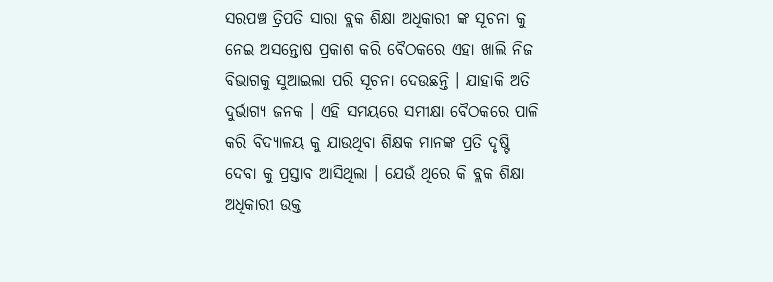ସରପଞ୍ଚ ତ୍ରିପତି ସାରା ବ୍ଲକ ଶିକ୍ଷା ଅଧିକାରୀ ଙ୍କ ସୂଚନା କୁ ନେଇ ଅସନ୍ତୋଷ ପ୍ରକାଶ କରି ବୈଠକରେ ଏହା ଖାଲି ନିଜ ବିଭାଗକୁ ସୁଆଇଲା ପରି ସୂଚନା ଦେଉଛନ୍ତି । ଯାହାକି ଅତି ଦୁର୍ଭାଗ୍ୟ ଜନକ । ଏହି ସମୟରେ ସମୀକ୍ଷା ବୈଠକରେ ପାଳି କରି ବିଦ୍ୟାଳୟ କୁ ଯାଉଥିବା ଶିକ୍ଷକ ମାନଙ୍କ ପ୍ରତି ଦୃଷ୍ଟି ଦେବା କୁ ପ୍ରସ୍ତାବ ଆସିଥିଲା । ଯେଉଁ ଥିରେ କି ବ୍ଲକ ଶିକ୍ଷା ଅଧିକାରୀ ଉକ୍ତ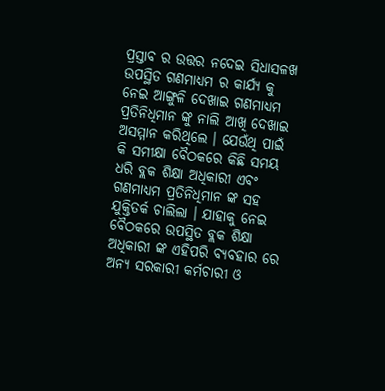ପ୍ରସ୍ତାବ ର ଉତ୍ତର ନଦେଇ ସିଧାସଳଖ ଉପସ୍ଥିତ ଗଣମାଧ୍ୟମ ର କାର୍ଯ୍ୟ କୁ ନେଇ ଆଙ୍ଗୁଳି ଦେଖାଇ ଗଣମାଧ୍ୟମ ପ୍ରତିନିଧିମାନ ଙ୍କୁ ନାଲି ଆଖି ଦେଖାଇ ଅସମ୍ମାନ କରିଥିଲେ । ଯେଉଁଥି ପାଇଁ କି ସମୀକ୍ଷା ବୈଠକରେ କିଛି ସମୟ ଧରି ବ୍ଲକ ଶିକ୍ଷା ଅଧିକାରୀ ଏବଂ ଗଣମାଧ୍ୟମ ପ୍ରତିନିଧିମାନ ଙ୍କ ସହ ଯୁକ୍ତିତର୍କ ଚାଲିଲା । ଯାହାକୁ ନେଇ ବୈଠକରେ ଉପସ୍ଥିତ ବ୍ଲକ ଶିକ୍ଷା ଅଧିକାରୀ ଙ୍କ ଏହିପରି ବ୍ୟବହାର ରେ ଅନ୍ୟ ସରକାରୀ କର୍ମଚାରୀ ଓ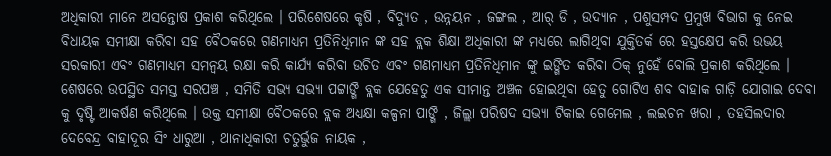ଅଧିକାରୀ ମାନେ ଅସନ୍ତୋଷ ପ୍ରକାଶ କରିଥିଲେ । ପରିଶେଷରେ କୃଷି , ବିଦ୍ୟୁତ , ଉନ୍ନୟନ , ଜଙ୍ଗଲ , ଆର୍ ଡି , ଉଦ୍ୟାନ , ପଶୁସମ୍ପଦ ପ୍ରମୁଖ ବିଭାଗ କୁ ନେଇ ବିଧାୟକ ସମୀକ୍ଷା କରିବା ସହ ବୈଠକରେ ଗଣମାଧ୍ୟମ ପ୍ରତିନିଧିମାନ ଙ୍କ ସହ ବ୍ଲକ ଶିକ୍ଷା ଅଧିକାରୀ ଙ୍କ ମଧ୍ୟରେ ଲାଗିଥିବା ଯୁକ୍ତିତର୍କ ରେ ହସ୍ତକ୍ଷେପ କରି ଉଭୟ ସରକାରୀ ଏବଂ ଗଣମାଧ୍ୟମ ସମନ୍ୱୟ ରକ୍ଷା କରି କାର୍ଯ୍ୟ କରିବା ଉଚିତ ଏବଂ ଗଣମାଧ୍ୟମ ପ୍ରତିନିଧିମାନ ଙ୍କୁ ଇଙ୍ଗିତ କରିବା ଠିକ୍ ନୁହେଁ ବୋଲି ପ୍ରକାଶ କରିଥିଲେ । ଶେଷରେ ଉପସ୍ଥିତ ସମସ୍ତ ସରପଞ୍ଚ , ସମିତି ସଭ୍ୟ ସଭ୍ୟା ପଟ୍ଟାଙ୍ଗି ବ୍ଲକ ଯେହେତୁ ଏକ ସୀମାନ୍ତ ଅଞ୍ଚଳ ହୋଇଥିବା ହେତୁ ଗୋଟିଏ ଶବ ବାହାକ ଗାଡ଼ି ଯୋଗାଇ ଦେବା କୁ ଦୃଷ୍ଟି ଆକର୍ଷଣ କରିଥିଲେ । ଉକ୍ତ ସମୀକ୍ଷା ବୈଠକରେ ବ୍ଲକ ଅଧ୍ୟକ୍ଷା କଳ୍ପନା ପାଙ୍ଗି , ଜିଲ୍ଲା ପରିଷଦ ସଭ୍ୟା ଟିକାଇ ଗେମେଲ , ଲଇଚନ ଖରା , ତହସିଲଦାର ଦେବେନ୍ଦ୍ର ବାହାଦୂର ସିଂ ଧାରୁଆ , ଥାନାଧିକାରୀ ଚତୁର୍ଭୁଜ ନାୟକ ,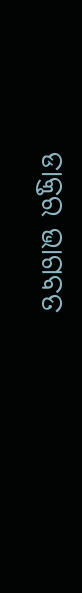ଡାକ୍ତର ଭାଗବତ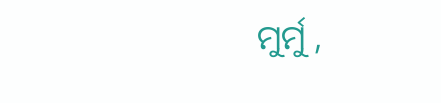ମୁର୍ମୁ ,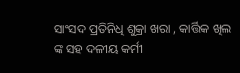ସାଂସଦ ପ୍ରତିନିଧି ଶୁକ୍ରା ଖରା , କାର୍ତ୍ତିକ ଖିଲ ଙ୍କ ସହ ଦଳୀୟ କର୍ମୀ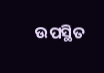ଉପସ୍ଥିତ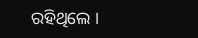ରହିଥିଲେ ।